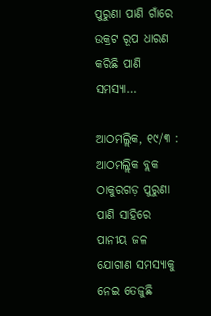ପୁରୁଣା ପାଣି ଗାଁରେ ଉକ୍ରଟ ରୂପ ଧାରଣ କରିଛି ପାଣି ସମସ୍ୟା…

ଆଠମଲ୍ଲିକ, ୧୯/୩ : ଆଠମଲ୍ଲିକ ବ୍ଲକ ଠାକୁରଗଡ଼ ପୁରୁଣା ପାଣି ସାହିରେ ପାନୀୟ ଜଳ ଯୋଗାଣ ସମସ୍ୟାକୁ ନେଇ ତେଜୁଛି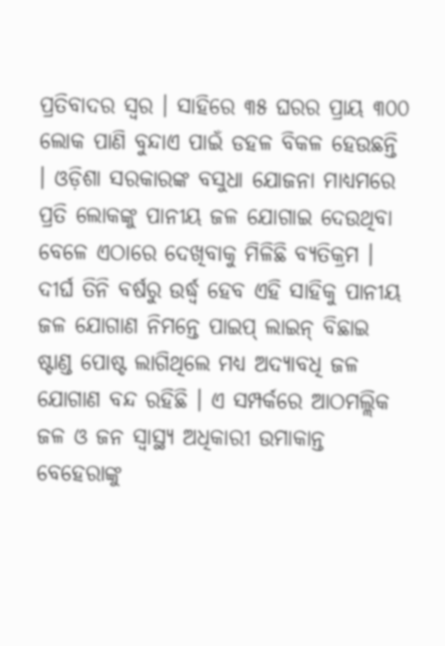ପ୍ରତିବାଦର ସ୍ୱର । ସାହିରେ ୩୫ ଘରର ପ୍ରାୟ ୩୦୦ ଲୋକ ପାଣି ବୁନ୍ଦାଏ ପାଇଁ ଡହଳ ବିକଳ ହେଉଛନ୍ତି । ଓଡ଼ିଶା ସରକାରଙ୍କ ବସୁଧା ଯୋଜନା ମାଧ୍ୟମରେ ପ୍ରତି ଲୋକଙ୍କୁ ପାନୀୟ ଜଳ ଯୋଗାଇ ଦେଉଥିବା ବେଳେ ଏଠାରେ ଦେଖିବାକୁ ମିଳିଛି ବ୍ୟତିକ୍ରମ । ଦୀର୍ଘ ତିନି ବର୍ଷରୁ ଉର୍ଦ୍ଧ୍ୱ ହେବ ଏହି ସାହିକୁ ପାନୀୟ ଜଳ ଯୋଗାଣ ନିମନ୍ତେ ପାଇପ୍ ଲାଇନ୍ ବିଛାଇ ଷ୍ଟାଣ୍ଡ ପୋଷ୍ଟ ଲାଗିଥିଲେ ମଧ୍ୟ ଅଦ୍ୟାବଧି ଜଳ ଯୋଗାଣ ବନ୍ଦ ରହିଛି । ଏ ସମ୍ପର୍କରେ ଆଠମଲ୍ଲିକ ଜଳ ଓ ଜନ ସ୍ୱାସ୍ଥ୍ୟ ଅଧିକାରୀ ଉମାକାନ୍ତ ବେହେରାଙ୍କୁ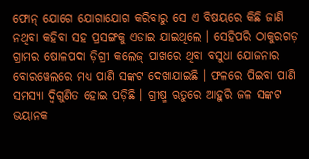ଫୋନ୍ ଯୋଗେ ଯୋଗାଯୋଗ କରିବାରୁ ସେ ଏ ବିଷୟରେ କିଛି ଜାଣି ନଥିବା କହିବା ସହ ପ୍ରସଙ୍ଗକୁ ଏଡାଇ ଯାଇଥିଲେ । ସେହିପରି ଠାକୁରଗଡ଼ ଗ୍ରାମର ଷୋଳପଦା ଡ଼ିଗ୍ରୀ କଲେଜ୍ ପାଖରେ ଥିବା ବସୁଧା ଯୋଜନାର ବୋରୱେଲରେ ମଧ୍ୟ ପାଣି ସଙ୍କଟ ଦେଖାଯାଇଛି । ଫଳରେ ପିଇବା ପାଣି ସମସ୍ୟା ଦ୍ୱିଗୁଣିତ ହୋଇ ପଡ଼ିଛି । ଗ୍ରୀଷ୍ମ ଋତୁରେ ଆହୁରି ଜଳ ସଙ୍କଟ ଭୟାନକ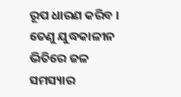ରୂପ ଧାରଣ କରିବ । ତେଣୁ ଯୁଦ୍ଧକାଳୀନ ଭିତିରେ ଜଳ ସମସ୍ୟାର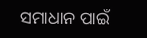ସମାଧାନ ପାଇଁ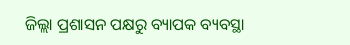ଜିଲ୍ଲା ପ୍ରଶାସନ ପକ୍ଷରୁ ବ୍ୟାପକ ବ୍ୟବସ୍ଥା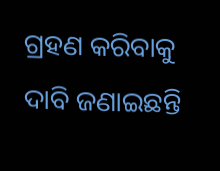ଗ୍ରହଣ କରିବାକୁ ଦାବି ଜଣାଇଛନ୍ତି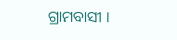ଗ୍ରାମବାସୀ ।